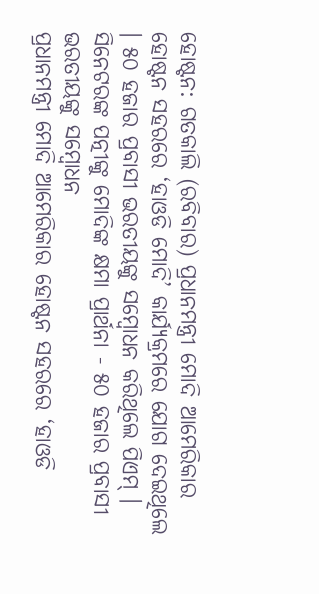ହୋଷ୍ଟନ: ଗତକାଲି (ରବିବାର) ପ୍ରଧାନମନ୍ତ୍ରୀ ମୋଦି ଆମେରିକାର ହୋଷ୍ଟନ ସହରରେ ‘ହାଓଡି ମୋଦି’ କାର୍ଯ୍ୟକ୍ରମରେ ଯୋଗ ଦେଇଥିଲେ । ୫୦ ହଜାର ପ୍ରବାସୀ ଭରତୀୟଙ୍କୁ ସମ୍ବୋଧନ କରିଥିଲେ ପିଏମ୍ ।
ସିନେଟରଙ୍କ ପତ୍ନୀଙ୍କୁ ମୋଦିଙ୍କ କ୍ଷମା ପ୍ରାର୍ଥନା - ୫୦ ହଜାର ପ୍ରବାସୀ ଭରତୀୟଙ୍କୁ ସମ୍ବୋଧନ
ପ୍ରଧାନମନ୍ତ୍ରୀ ମୋଦି ଆମେରିକାର ହୋଷ୍ଟନ ସହରରେ ‘ହାଓଡି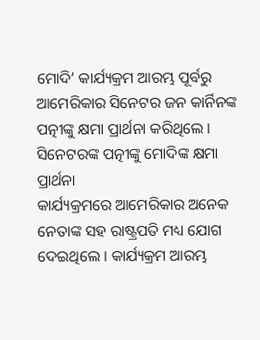ମୋଦି’ କାର୍ଯ୍ୟକ୍ରମ ଆରମ୍ଭ ପୂର୍ବରୁ ଆମେରିକାର ସିନେଟର ଜନ କାର୍ନିନଙ୍କ ପତ୍ନୀଙ୍କୁ କ୍ଷମା ପ୍ରାର୍ଥନା କରିଥିଲେ ।
ସିନେଟରଙ୍କ ପତ୍ନୀଙ୍କୁ ମୋଦିଙ୍କ କ୍ଷମା ପ୍ରାର୍ଥନା
କାର୍ଯ୍ୟକ୍ରମରେ ଆମେରିକାର ଅନେକ ନେତାଙ୍କ ସହ ରାଷ୍ଟ୍ରପତି ମଧ୍ୟ ଯୋଗ ଦେଇଥିଲେ । କାର୍ଯ୍ୟକ୍ରମ ଆରମ୍ଭ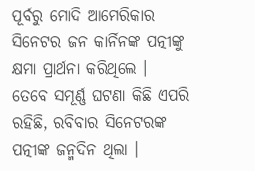ପୂର୍ବରୁ ମୋଦି ଆମେରିକାର ସିନେଟର ଜନ କାର୍ନିନଙ୍କ ପତ୍ନୀଙ୍କୁ କ୍ଷମା ପ୍ରାର୍ଥନା କରିଥିଲେ ।
ତେବେ ସମୂର୍ଣ୍ଣ ଘଟଣା କିଛି ଏପରି ରହିଛି, ରବିବାର ସିନେଟରଙ୍କ ପତ୍ନୀଙ୍କ ଜନ୍ମଦିନ ଥିଲା ।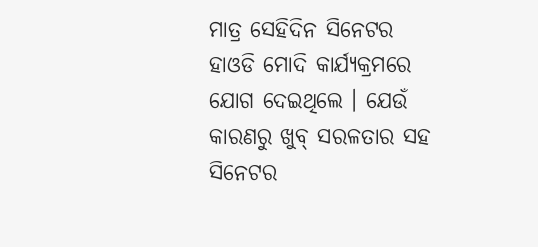ମାତ୍ର ସେହିଦିନ ସିନେଟର ହାଓଡି ମୋଦି କାର୍ଯ୍ୟକ୍ରମରେ ଯୋଗ ଦେଇଥିଲେ । ଯେଉଁ କାରଣରୁ ଖୁବ୍ ସରଳତାର ସହ ସିନେଟର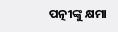ପତ୍ନୀଙ୍କୁ କ୍ଷମା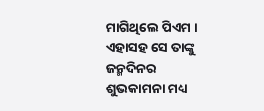ମାଗିଥିଲେ ପିଏମ । ଏହାସହ ସେ ତାଙ୍କୁ ଜନ୍ମଦିନର ଶୁଭକାମନା ମଧ୍ୟ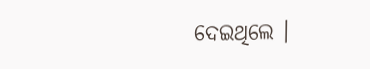ଦେଇଥିଲେ ।